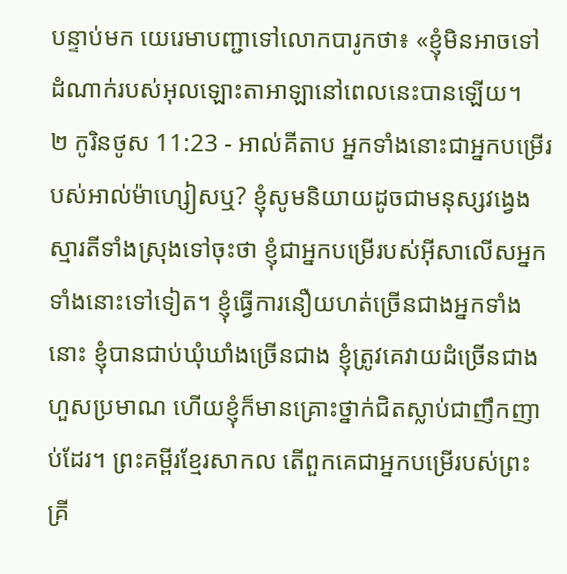បន្ទាប់មក យេរេមាបញ្ជាទៅលោកបារូកថា៖ «ខ្ញុំមិនអាចទៅដំណាក់របស់អុលឡោះតាអាឡានៅពេលនេះបានឡើយ។
២ កូរិនថូស 11:23 - អាល់គីតាប អ្នកទាំងនោះជាអ្នកបម្រើរបស់អាល់ម៉ាហ្សៀសឬ? ខ្ញុំសូមនិយាយដូចជាមនុស្សវង្វេងស្មារតីទាំងស្រុងទៅចុះថា ខ្ញុំជាអ្នកបម្រើរបស់អ៊ីសាលើសអ្នកទាំងនោះទៅទៀត។ ខ្ញុំធ្វើការនឿយហត់ច្រើនជាងអ្នកទាំងនោះ ខ្ញុំបានជាប់ឃុំឃាំងច្រើនជាង ខ្ញុំត្រូវគេវាយដំច្រើនជាងហួសប្រមាណ ហើយខ្ញុំក៏មានគ្រោះថ្នាក់ជិតស្លាប់ជាញឹកញាប់ដែរ។ ព្រះគម្ពីរខ្មែរសាកល តើពួកគេជាអ្នកបម្រើរបស់ព្រះគ្រី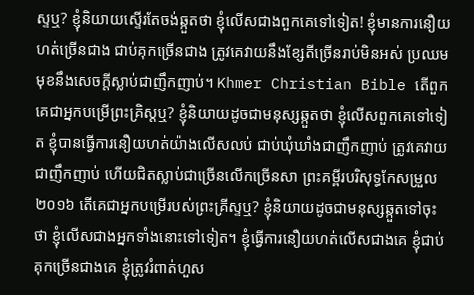ស្ទឬ? ខ្ញុំនិយាយស្ទើរតែចង់ឆ្កួតថា ខ្ញុំលើសជាងពួកគេទៅទៀត! ខ្ញុំមានការនឿយហត់ច្រើនជាង ជាប់គុកច្រើនជាង ត្រូវគេវាយនឹងខ្សែតីច្រើនរាប់មិនអស់ ប្រឈមមុខនឹងសេចក្ដីស្លាប់ជាញឹកញាប់។ Khmer Christian Bible តើពួកគេជាអ្នកបម្រើព្រះគ្រិស្ដឬ? ខ្ញុំនិយាយដូចជាមនុស្សឆ្កួតថា ខ្ញុំលើសពួកគេទៅទៀត ខ្ញុំបានធ្វើការនឿយហត់យ៉ាងលើសលប់ ជាប់ឃុំឃាំងជាញឹកញាប់ ត្រូវគេវាយជាញឹកញាប់ ហើយជិតស្លាប់ជាច្រើនលើកច្រើនសា ព្រះគម្ពីរបរិសុទ្ធកែសម្រួល ២០១៦ តើគេជាអ្នកបម្រើរបស់ព្រះគ្រីស្ទឬ? ខ្ញុំនិយាយដូចជាមនុស្សឆ្កួតទៅចុះថា ខ្ញុំលើសជាងអ្នកទាំងនោះទៅទៀត។ ខ្ញុំធ្វើការនឿយហត់លើសជាងគេ ខ្ញុំជាប់គុកច្រើនជាងគេ ខ្ញុំត្រូវរំពាត់ហួស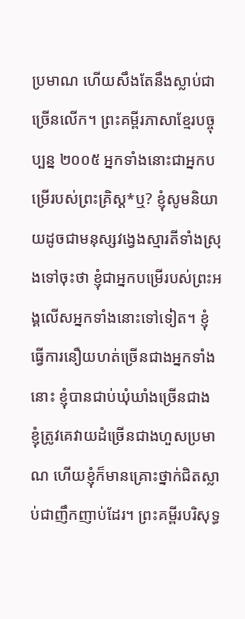ប្រមាណ ហើយសឹងតែនឹងស្លាប់ជាច្រើនលើក។ ព្រះគម្ពីរភាសាខ្មែរបច្ចុប្បន្ន ២០០៥ អ្នកទាំងនោះជាអ្នកបម្រើរបស់ព្រះគ្រិស្ត*ឬ? ខ្ញុំសូមនិយាយដូចជាមនុស្សវង្វេងស្មារតីទាំងស្រុងទៅចុះថា ខ្ញុំជាអ្នកបម្រើរបស់ព្រះអង្គលើសអ្នកទាំងនោះទៅទៀត។ ខ្ញុំធ្វើការនឿយហត់ច្រើនជាងអ្នកទាំងនោះ ខ្ញុំបានជាប់ឃុំឃាំងច្រើនជាង ខ្ញុំត្រូវគេវាយដំច្រើនជាងហួសប្រមាណ ហើយខ្ញុំក៏មានគ្រោះថ្នាក់ជិតស្លាប់ជាញឹកញាប់ដែរ។ ព្រះគម្ពីរបរិសុទ្ធ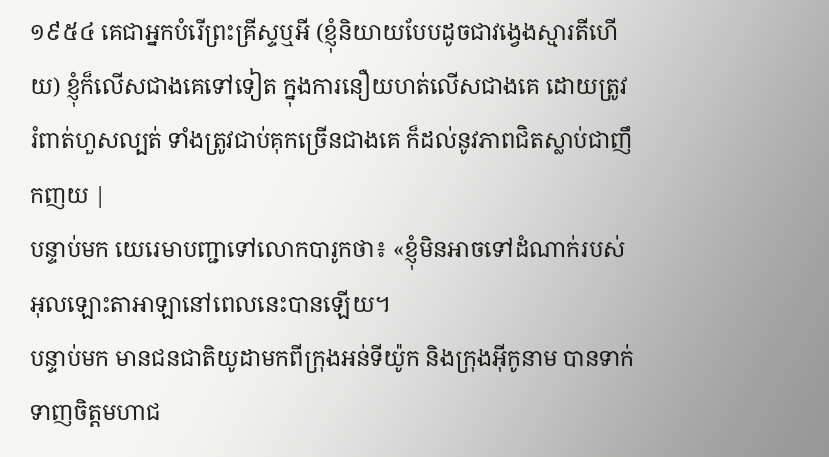១៩៥៤ គេជាអ្នកបំរើព្រះគ្រីស្ទឬអី (ខ្ញុំនិយាយបែបដូចជាវង្វេងស្មារតីហើយ) ខ្ញុំក៏លើសជាងគេទៅទៀត ក្នុងការនឿយហត់លើសជាងគេ ដោយត្រូវរំពាត់ហួសល្បត់ ទាំងត្រូវជាប់គុកច្រើនជាងគេ ក៏ដល់នូវភាពជិតស្លាប់ជាញឹកញយ |
បន្ទាប់មក យេរេមាបញ្ជាទៅលោកបារូកថា៖ «ខ្ញុំមិនអាចទៅដំណាក់របស់អុលឡោះតាអាឡានៅពេលនេះបានឡើយ។
បន្ទាប់មក មានជនជាតិយូដាមកពីក្រុងអន់ទីយ៉ូក និងក្រុងអ៊ីកូនាម បានទាក់ទាញចិត្ដមហាជ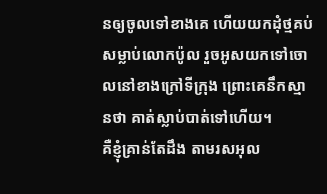នឲ្យចូលទៅខាងគេ ហើយយកដុំថ្មគប់សម្លាប់លោកប៉ូល រួចអូសយកទៅចោលនៅខាងក្រៅទីក្រុង ព្រោះគេនឹកស្មានថា គាត់ស្លាប់បាត់ទៅហើយ។
គឺខ្ញុំគ្រាន់តែដឹង តាមរសអុល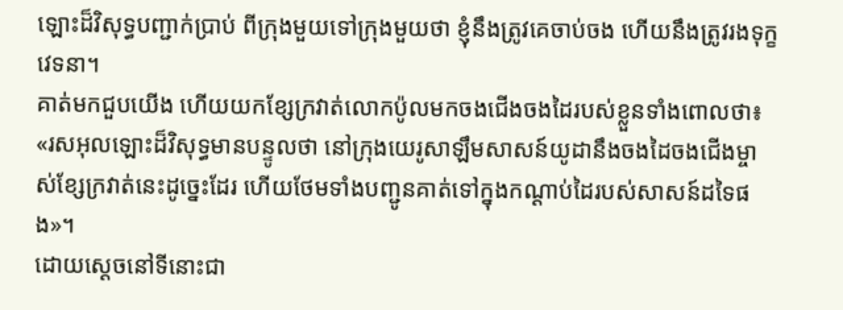ឡោះដ៏វិសុទ្ធបញ្ជាក់ប្រាប់ ពីក្រុងមួយទៅក្រុងមួយថា ខ្ញុំនឹងត្រូវគេចាប់ចង ហើយនឹងត្រូវរងទុក្ខវេទនា។
គាត់មកជួបយើង ហើយយកខ្សែក្រវាត់លោកប៉ូលមកចងជើងចងដៃរបស់ខ្លួនទាំងពោលថា៖ «រសអុលឡោះដ៏វិសុទ្ធមានបន្ទូលថា នៅក្រុងយេរូសាឡឹមសាសន៍យូដានឹងចងដៃចងជើងម្ចាស់ខ្សែក្រវាត់នេះដូច្នេះដែរ ហើយថែមទាំងបញ្ជូនគាត់ទៅក្នុងកណ្ដាប់ដៃរបស់សាសន៍ដទៃផង»។
ដោយស្ដេចនៅទីនោះជា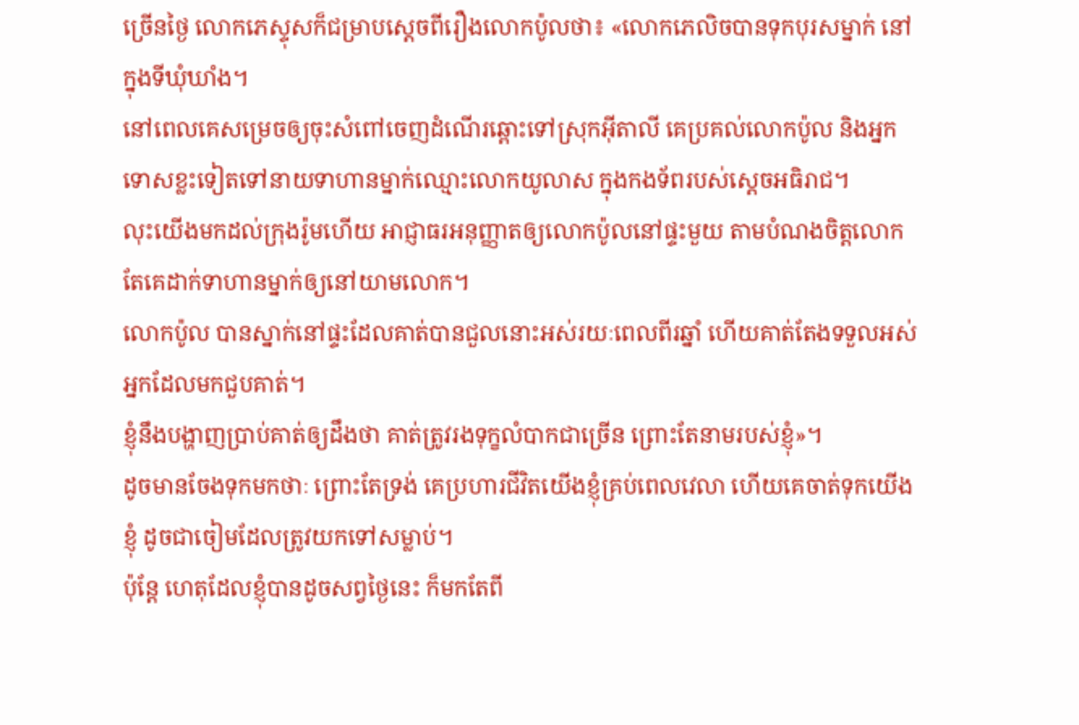ច្រើនថ្ងៃ លោកភេស្ទុសក៏ជម្រាបស្ដេចពីរឿងលោកប៉ូលថា៖ «លោកភេលិចបានទុកបុរសម្នាក់ នៅក្នុងទីឃុំឃាំង។
នៅពេលគេសម្រេចឲ្យចុះសំពៅចេញដំណើរឆ្ពោះទៅស្រុកអ៊ីតាលី គេប្រគល់លោកប៉ូល និងអ្នកទោសខ្លះទៀតទៅនាយទាហានម្នាក់ឈ្មោះលោកយូលាស ក្នុងកងទ័ពរបស់ស្តេចអធិរាជ។
លុះយើងមកដល់ក្រុងរ៉ូមហើយ អាជ្ញាធរអនុញ្ញាតឲ្យលោកប៉ូលនៅផ្ទះមួយ តាមបំណងចិត្ដលោក តែគេដាក់ទាហានម្នាក់ឲ្យនៅយាមលោក។
លោកប៉ូល បានស្នាក់នៅផ្ទះដែលគាត់បានជួលនោះអស់រយៈពេលពីរឆ្នាំ ហើយគាត់តែងទទួលអស់អ្នកដែលមកជួបគាត់។
ខ្ញុំនឹងបង្ហាញប្រាប់គាត់ឲ្យដឹងថា គាត់ត្រូវរងទុក្ខលំបាកជាច្រើន ព្រោះតែនាមរបស់ខ្ញុំ»។
ដូចមានចែងទុកមកថាៈ ព្រោះតែទ្រង់ គេប្រហារជីវិតយើងខ្ញុំគ្រប់ពេលវេលា ហើយគេចាត់ទុកយើងខ្ញុំ ដូចជាចៀមដែលត្រូវយកទៅសម្លាប់។
ប៉ុន្ដែ ហេតុដែលខ្ញុំបានដូចសព្វថ្ងៃនេះ ក៏មកតែពី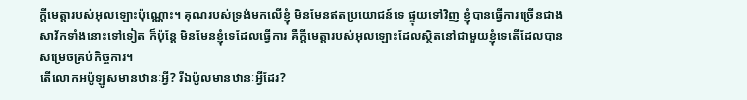ក្តីមេត្តារបស់អុលឡោះប៉ុណ្ណោះ។ គុណរបស់ទ្រង់មកលើខ្ញុំ មិនមែនឥតប្រយោជន៍ទេ ផ្ទុយទៅវិញ ខ្ញុំបានធ្វើការច្រើនជាងសាវ័កទាំងនោះទៅទៀត ក៏ប៉ុន្ដែ មិនមែនខ្ញុំទេដែលធ្វើការ គឺក្តីមេត្តារបស់អុលឡោះដែលស្ថិតនៅជាមួយខ្ញុំទេតើដែលបានសម្រេចគ្រប់កិច្ចការ។
តើលោកអប៉ូឡូសមានឋានៈអ្វី? រីឯប៉ូលមានឋានៈអ្វីដែរ?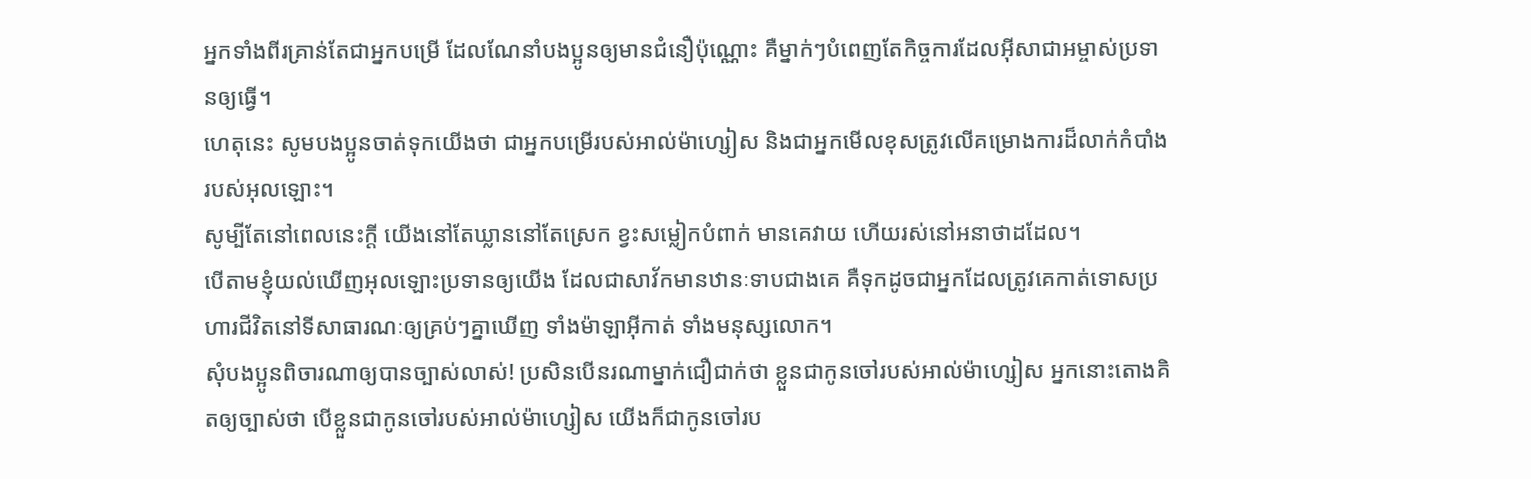អ្នកទាំងពីរគ្រាន់តែជាអ្នកបម្រើ ដែលណែនាំបងប្អូនឲ្យមានជំនឿប៉ុណ្ណោះ គឺម្នាក់ៗបំពេញតែកិច្ចការដែលអ៊ីសាជាអម្ចាស់ប្រទានឲ្យធ្វើ។
ហេតុនេះ សូមបងប្អូនចាត់ទុកយើងថា ជាអ្នកបម្រើរបស់អាល់ម៉ាហ្សៀស និងជាអ្នកមើលខុសត្រូវលើគម្រោងការដ៏លាក់កំបាំងរបស់អុលឡោះ។
សូម្បីតែនៅពេលនេះក្ដី យើងនៅតែឃ្លាននៅតែស្រេក ខ្វះសម្លៀកបំពាក់ មានគេវាយ ហើយរស់នៅអនាថាដដែល។
បើតាមខ្ញុំយល់ឃើញអុលឡោះប្រទានឲ្យយើង ដែលជាសាវ័កមានឋានៈទាបជាងគេ គឺទុកដូចជាអ្នកដែលត្រូវគេកាត់ទោសប្រហារជីវិតនៅទីសាធារណៈឲ្យគ្រប់ៗគ្នាឃើញ ទាំងម៉ាឡាអ៊ីកាត់ ទាំងមនុស្សលោក។
សុំបងប្អូនពិចារណាឲ្យបានច្បាស់លាស់! ប្រសិនបើនរណាម្នាក់ជឿជាក់ថា ខ្លួនជាកូនចៅរបស់អាល់ម៉ាហ្សៀស អ្នកនោះតោងគិតឲ្យច្បាស់ថា បើខ្លួនជាកូនចៅរបស់អាល់ម៉ាហ្សៀស យើងក៏ជាកូនចៅរប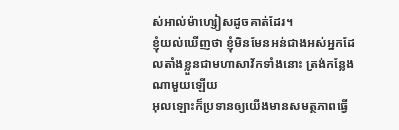ស់អាល់ម៉ាហ្សៀសដូចគាត់ដែរ។
ខ្ញុំយល់ឃើញថា ខ្ញុំមិនមែនអន់ជាងអស់អ្នកដែលតាំងខ្លួនជាមហាសាវ័កទាំងនោះ ត្រង់កន្លែងណាមួយឡើយ
អុលឡោះក៏ប្រទានឲ្យយើងមានសមត្ថភាពធ្វើ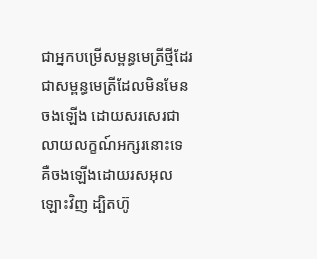ជាអ្នកបម្រើសម្ពន្ធមេត្រីថ្មីដែរ ជាសម្ពន្ធមេត្រីដែលមិនមែនចងឡើង ដោយសរសេរជាលាយលក្ខណ៍អក្សរនោះទេ គឺចងឡើងដោយរសអុលឡោះវិញ ដ្បិតហ៊ូ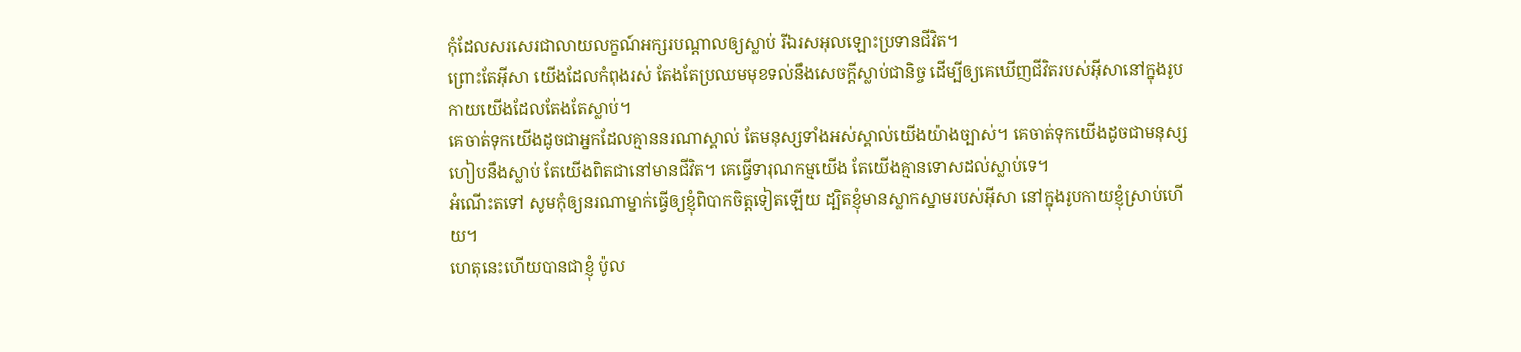កុំដែលសរសេរជាលាយលក្ខណ៍អក្សរបណ្ដាលឲ្យស្លាប់ រីឯរសអុលឡោះប្រទានជីវិត។
ព្រោះតែអ៊ីសា យើងដែលកំពុងរស់ តែងតែប្រឈមមុខទល់នឹងសេចក្ដីស្លាប់ជានិច្ច ដើម្បីឲ្យគេឃើញជីវិតរបស់អ៊ីសានៅក្នុងរូបកាយយើងដែលតែងតែស្លាប់។
គេចាត់ទុកយើងដូចជាអ្នកដែលគ្មាននរណាស្គាល់ តែមនុស្សទាំងអស់ស្គាល់យើងយ៉ាងច្បាស់។ គេចាត់ទុកយើងដូចជាមនុស្សហៀបនឹងស្លាប់ តែយើងពិតជានៅមានជីវិត។ គេធ្វើទារុណកម្មយើង តែយើងគ្មានទោសដល់ស្លាប់ទេ។
អំណើះតទៅ សូមកុំឲ្យនរណាម្នាក់ធ្វើឲ្យខ្ញុំពិបាកចិត្ដទៀតឡើយ ដ្បិតខ្ញុំមានស្លាកស្នាមរបស់អ៊ីសា នៅក្នុងរូបកាយខ្ញុំស្រាប់ហើយ។
ហេតុនេះហើយបានជាខ្ញុំ ប៉ូល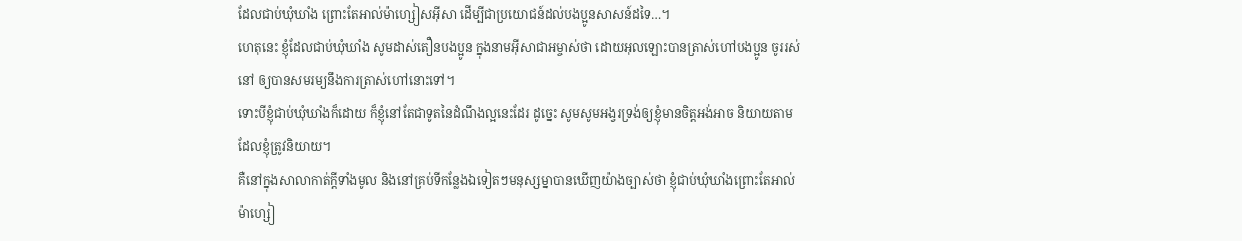ដែលជាប់ឃុំឃាំង ព្រោះតែអាល់ម៉ាហ្សៀសអ៊ីសា ដើម្បីជាប្រយោជន៍ដល់បងប្អូនសាសន៍ដទៃ…។
ហេតុនេះ ខ្ញុំដែលជាប់ឃុំឃាំង សូមដាស់តឿនបងប្អូន ក្នុងនាមអ៊ីសាជាអម្ចាស់ថា ដោយអុលឡោះបានត្រាស់ហៅបងប្អូន ចូររស់នៅ ឲ្យបានសមរម្យនឹងការត្រាស់ហៅនោះទៅ។
ទោះបីខ្ញុំជាប់ឃុំឃាំងក៏ដោយ ក៏ខ្ញុំនៅតែជាទូតនៃដំណឹងល្អនេះដែរ ដូច្នេះ សូមសូមអង្វរទ្រង់ឲ្យខ្ញុំមានចិត្ដអង់អាច និយាយតាមដែលខ្ញុំត្រូវនិយាយ។
គឺនៅក្នុងសាលាកាត់ក្ដីទាំងមូល និងនៅគ្រប់ទីកន្លែងឯទៀតៗមនុស្សម្នាបានឃើញយ៉ាងច្បាស់ថា ខ្ញុំជាប់ឃុំឃាំងព្រោះតែអាល់ម៉ាហ្សៀ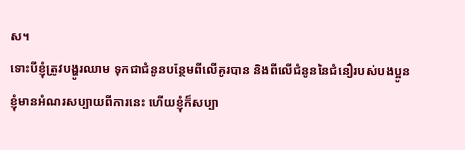ស។
ទោះបីខ្ញុំត្រូវបង្ហូរឈាម ទុកជាជំនូនបន្ថែមពីលើគូរបាន និងពីលើជំនូននៃជំនឿរបស់បងប្អូន ខ្ញុំមានអំណរសប្បាយពីការនេះ ហើយខ្ញុំក៏សប្បា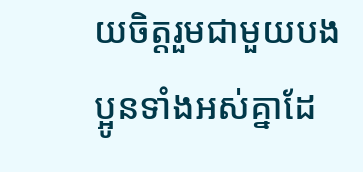យចិត្ដរួមជាមួយបងប្អូនទាំងអស់គ្នាដែ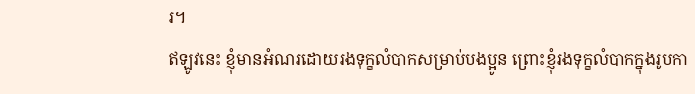រ។
ឥឡូវនេះ ខ្ញុំមានអំណរដោយរងទុក្ខលំបាកសម្រាប់បងប្អូន ព្រោះខ្ញុំរងទុក្ខលំបាកក្នុងរូបកា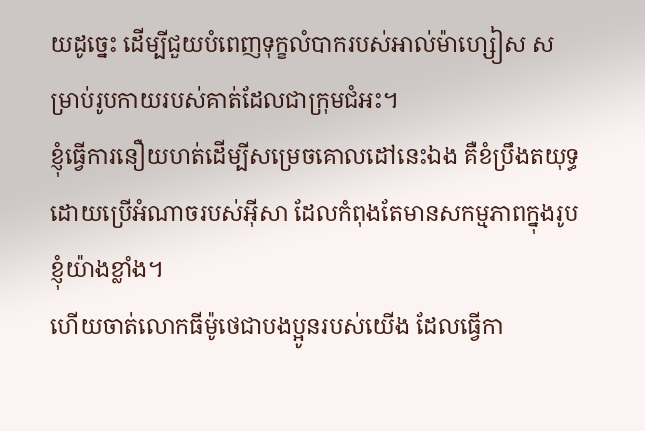យដូច្នេះ ដើម្បីជួយបំពេញទុក្ខលំបាករបស់អាល់ម៉ាហ្សៀស សម្រាប់រូបកាយរបស់គាត់ដែលជាក្រុមជំអះ។
ខ្ញុំធ្វើការនឿយហត់ដើម្បីសម្រេចគោលដៅនេះឯង គឺខំប្រឹងតយុទ្ធដោយប្រើអំណាចរបស់អ៊ីសា ដែលកំពុងតែមានសកម្មភាពក្នុងរូបខ្ញុំយ៉ាងខ្លាំង។
ហើយចាត់លោកធីម៉ូថេជាបងប្អូនរបស់យើង ដែលធ្វើកា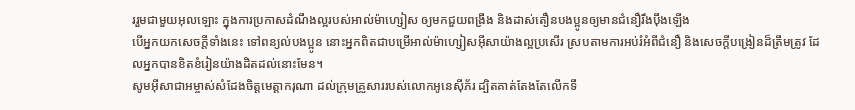ររួមជាមួយអុលឡោះ ក្នុងការប្រកាសដំណឹងល្អរបស់អាល់ម៉ាហ្សៀស ឲ្យមកជួយពង្រឹង និងដាស់តឿនបងប្អូនឲ្យមានជំនឿរឹងប៉ឹងឡើង
បើអ្នកយកសេចក្ដីទាំងនេះ ទៅពន្យល់បងប្អូន នោះអ្នកពិតជាបម្រើអាល់ម៉ាហ្សៀសអ៊ីសាយ៉ាងល្អប្រសើរ ស្របតាមការអប់រំអំពីជំនឿ និងសេចក្ដីបង្រៀនដ៏ត្រឹមត្រូវ ដែលអ្នកបានខិតខំរៀនយ៉ាងដិតដល់នោះមែន។
សូមអ៊ីសាជាអម្ចាស់សំដែងចិត្តមេត្ដាករុណា ដល់ក្រុមគ្រួសាររបស់លោកអូនេស៊ីភ័រ ដ្បិតគាត់តែងតែលើកទឹ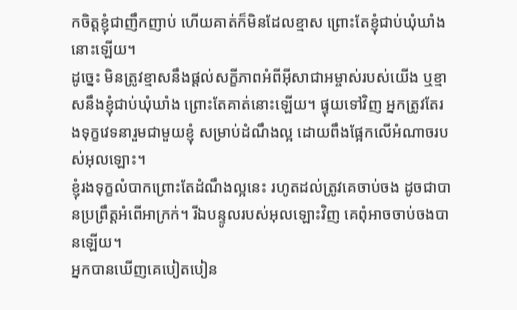កចិត្ដខ្ញុំជាញឹកញាប់ ហើយគាត់ក៏មិនដែលខ្មាស ព្រោះតែខ្ញុំជាប់ឃុំឃាំងនោះឡើយ។
ដូច្នេះ មិនត្រូវខ្មាសនឹងផ្ដល់សក្ខីភាពអំពីអ៊ីសាជាអម្ចាស់របស់យើង ឬខ្មាសនឹងខ្ញុំជាប់ឃុំឃាំង ព្រោះតែគាត់នោះឡើយ។ ផ្ទុយទៅវិញ អ្នកត្រូវតែរងទុក្ខវេទនារួមជាមួយខ្ញុំ សម្រាប់ដំណឹងល្អ ដោយពឹងផ្អែកលើអំណាចរបស់អុលឡោះ។
ខ្ញុំរងទុក្ខលំបាកព្រោះតែដំណឹងល្អនេះ រហូតដល់ត្រូវគេចាប់ចង ដូចជាបានប្រព្រឹត្ដអំពើអាក្រក់។ រីឯបន្ទូលរបស់អុលឡោះវិញ គេពុំអាចចាប់ចងបានឡើយ។
អ្នកបានឃើញគេបៀតបៀន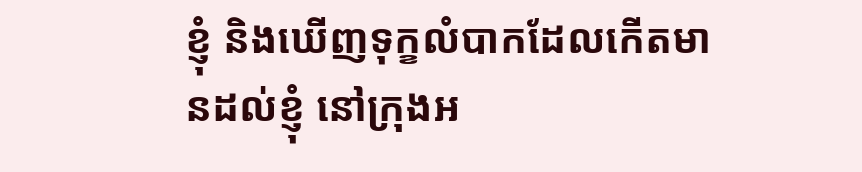ខ្ញុំ និងឃើញទុក្ខលំបាកដែលកើតមានដល់ខ្ញុំ នៅក្រុងអ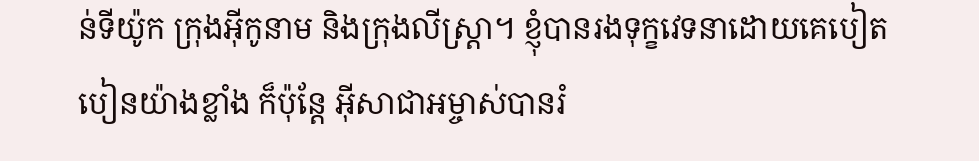ន់ទីយ៉ូក ក្រុងអ៊ីកូនាម និងក្រុងលីស្ដ្រា។ ខ្ញុំបានរងទុក្ខវេទនាដោយគេបៀតបៀនយ៉ាងខ្លាំង ក៏ប៉ុន្ដែ អ៊ីសាជាអម្ចាស់បានរំ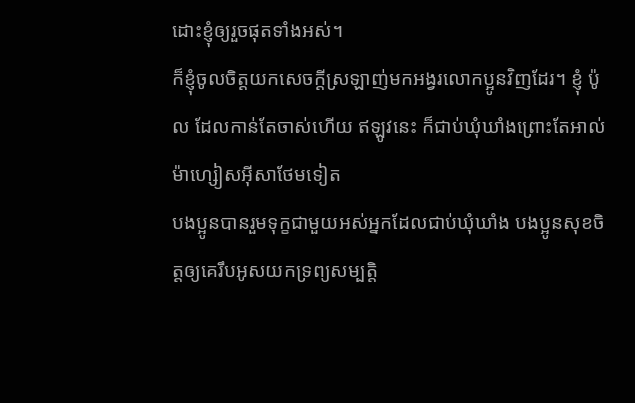ដោះខ្ញុំឲ្យរួចផុតទាំងអស់។
ក៏ខ្ញុំចូលចិត្ដយកសេចក្ដីស្រឡាញ់មកអង្វរលោកប្អូនវិញដែរ។ ខ្ញុំ ប៉ូល ដែលកាន់តែចាស់ហើយ ឥឡូវនេះ ក៏ជាប់ឃុំឃាំងព្រោះតែអាល់ម៉ាហ្សៀសអ៊ីសាថែមទៀត
បងប្អូនបានរួមទុក្ខជាមួយអស់អ្នកដែលជាប់ឃុំឃាំង បងប្អូនសុខចិត្ដឲ្យគេរឹបអូសយកទ្រព្យសម្បត្តិ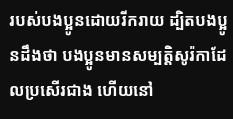របស់បងប្អូនដោយរីករាយ ដ្បិតបងប្អូនដឹងថា បងប្អូនមានសម្បត្តិសូរ៉កាដែលប្រសើរជាង ហើយនៅ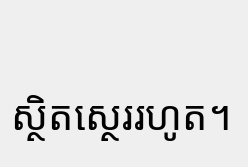ស្ថិតស្ថេររហូត។